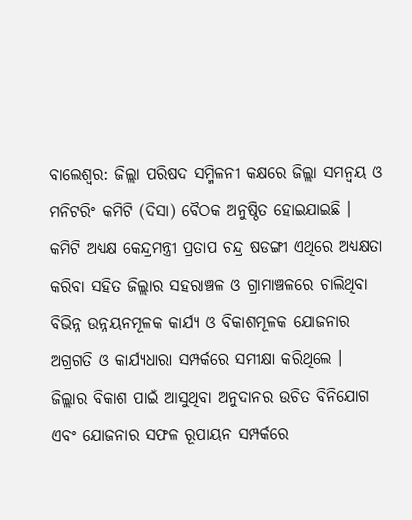ବାଲେଶ୍ଵର: ଜିଲ୍ଲା ପରିଷଦ ସମ୍ମିଳନୀ କକ୍ଷରେ ଜିଲ୍ଲା ସମନ୍ବୟ ଓ ମନିଟରିଂ କମିଟି (ଦିସା) ବୈଠକ ଅନୁଷ୍ଠିତ ହୋଇଯାଇଛି । କମିଟି ଅଧ୍ୟକ୍ଷ କେନ୍ଦ୍ରମନ୍ତ୍ରୀ ପ୍ରତାପ ଚନ୍ଦ୍ର ଷଡଙ୍ଗୀ ଏଥିରେ ଅଧ୍ୟକ୍ଷତା କରିବା ସହିତ ଜିଲ୍ଲାର ସହରାଞ୍ଚଳ ଓ ଗ୍ରାମାଞ୍ଚଳରେ ଚାଲିଥିବା ବିଭିନ୍ନ ଉନ୍ନୟନମୂଳକ କାର୍ଯ୍ୟ ଓ ବିକାଶମୂଳକ ଯୋଜନାର ଅଗ୍ରଗତି ଓ କାର୍ଯ୍ୟଧାରା ସମ୍ପର୍କରେ ସମୀକ୍ଷା କରିଥିଲେ ।
ଜିଲ୍ଲାର ବିକାଶ ପାଇଁ ଆସୁଥିବା ଅନୁଦାନର ଉଚିତ ବିନିଯୋଗ ଏବଂ ଯୋଜନାର ସଫଳ ରୂପାୟନ ସମ୍ପର୍କରେ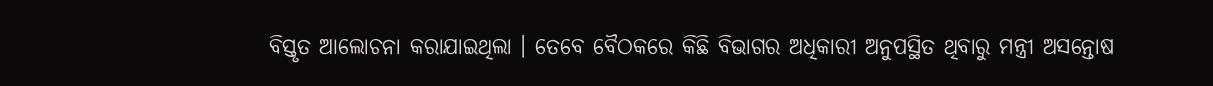ବିସ୍ତୃତ ଆଲୋଚନା କରାଯାଇଥିଲା । ତେବେ ବୈଠକରେ କିଛି ବିଭାଗର ଅଧିକାରୀ ଅନୁପସ୍ଥିତ ଥିବାରୁ ମନ୍ତ୍ରୀ ଅସନ୍ତୋଷ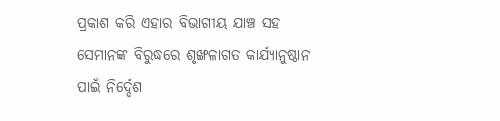ପ୍ରକାଶ କରି ଏହାର ବିଭାଗୀୟ ଯାଞ୍ଚ ସହ ସେମାନଙ୍କ ବିରୁଦ୍ଧରେ ଶୃଙ୍ଖଳାଗତ କାର୍ଯ୍ୟାନୁଷ୍ଠାନ ପାଇଁ ନିର୍ଦ୍ଦେଶ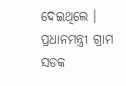ଦେଇଥିଲେ । ପ୍ରଧାନମନ୍ତ୍ରୀ ଗ୍ରାମ ସଡକ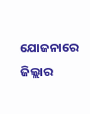ଯୋଜନାରେ ଜିଲ୍ଲାର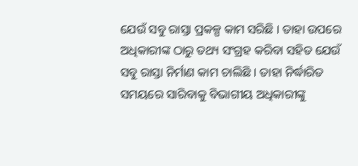ଯେଉଁ ସବୁ ରାସ୍ତା ପ୍ରକଳ୍ପ କାମ ସରିଛି । ତାହା ଉପରେ ଅଧିକାରୀଙ୍କ ଠାରୁ ତଥ୍ୟ ସଂଗ୍ରହ କରିବା ସହିତ ଯେଉଁ ସବୁ ରାସ୍ତା ନିର୍ମାଣ କାମ ଚାଲିଛି । ତାହା ନିର୍ଦ୍ଧାରିତ ସମୟରେ ସାରିବାକୁ ବିଭାଗୀୟ ଅଧିକାରୀଙ୍କୁ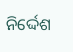ନିର୍ଦ୍ଦେଶ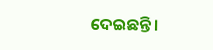ଦେଇଛନ୍ତି ।